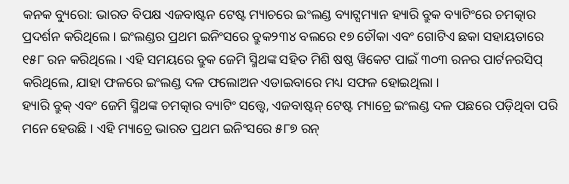କନକ ବ୍ୟୁରୋ: ଭାରତ ବିପକ୍ଷ ଏଜବାଷ୍ଟନ ଟେଷ୍ଟ ମ୍ୟାଚରେ ଇଂଲଣ୍ଡ ବ୍ୟାଟ୍ସମ୍ୟାନ ହ୍ୟାରି ବ୍ରୁକ ବ୍ୟାଟିଂରେ ଚମତ୍କାର ପ୍ରଦର୍ଶନ କରିଥିଲେ । ଇଂଲଣ୍ଡର ପ୍ରଥମ ଇନିଂସରେ ବ୍ରୁକ୨୩୪ ବଲରେ ୧୭ ଚୌକା ଏବଂ ଗୋଟିଏ ଛକା ସହାୟତାରେ ୧୫୮ ରନ କରିଥିଲେ । ଏହି ସମୟରେ ବ୍ରୁକ ଜେମି ସ୍ମିଥଙ୍କ ସହିତ ମିଶି ଷଷ୍ଠ ୱିକେଟ ପାଇଁ ୩୦୩ ରନର ପାର୍ଟନରସିପ୍ କରିଥିଲେ, ଯାହା ଫଳରେ ଇଂଲଣ୍ଡ ଦଳ ଫଲୋଅନ ଏଡାଇବାରେ ମଧ୍ୟ ସଫଳ ହୋଇଥିଲା ।
ହ୍ୟାରି ବ୍ରୁକ୍ ଏବଂ ଜେମି ସ୍ମିଥଙ୍କ ଚମତ୍କାର ବ୍ୟାଟିଂ ସତ୍ତ୍ୱେ, ଏଜବାଷ୍ଟନ୍ ଟେଷ୍ଟ ମ୍ୟାଚ୍ରେ ଇଂଲଣ୍ଡ ଦଳ ପଛରେ ପଡ଼ିଥିବା ପରି ମନେ ହେଉଛି । ଏହି ମ୍ୟାଚ୍ରେ ଭାରତ ପ୍ରଥମ ଇନିଂସରେ ୫୮୭ ରନ୍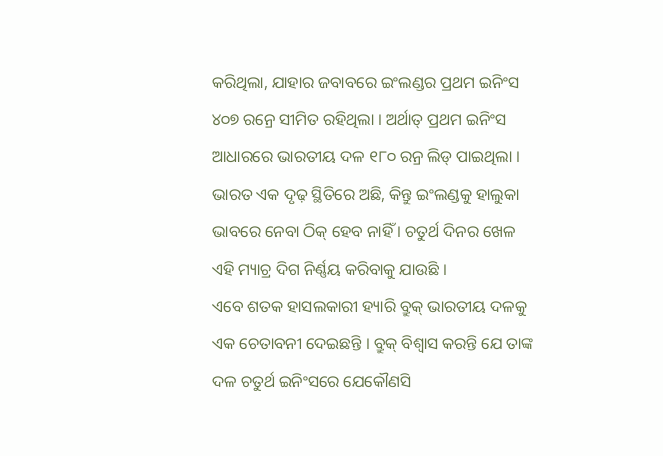କରିଥିଲା, ଯାହାର ଜବାବରେ ଇଂଲଣ୍ଡର ପ୍ରଥମ ଇନିଂସ ୪୦୭ ରନ୍ରେ ସୀମିତ ରହିଥିଲା । ଅର୍ଥାତ୍ ପ୍ରଥମ ଇନିଂସ ଆଧାରରେ ଭାରତୀୟ ଦଳ ୧୮୦ ରନ୍ର ଲିଡ୍ ପାଇଥିଲା । ଭାରତ ଏକ ଦୃଢ଼ ସ୍ଥିତିରେ ଅଛି, କିନ୍ତୁ ଇଂଲଣ୍ଡକୁ ହାଲୁକା ଭାବରେ ନେବା ଠିକ୍ ହେବ ନାହିଁ । ଚତୁର୍ଥ ଦିନର ଖେଳ ଏହି ମ୍ୟାଚ୍ର ଦିଗ ନିର୍ଣ୍ଣୟ କରିବାକୁ ଯାଉଛି ।
ଏବେ ଶତକ ହାସଲକାରୀ ହ୍ୟାରି ବ୍ରୁକ୍ ଭାରତୀୟ ଦଳକୁ ଏକ ଚେତାବନୀ ଦେଇଛନ୍ତି । ବ୍ରୁକ୍ ବିଶ୍ୱାସ କରନ୍ତି ଯେ ତାଙ୍କ ଦଳ ଚତୁର୍ଥ ଇନିଂସରେ ଯେକୌଣସି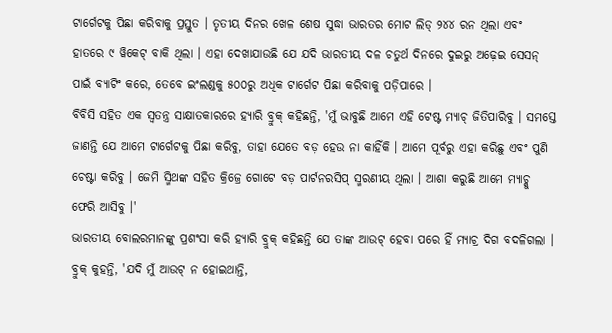ଟାର୍ଗେଟକୁ ପିଛା କରିବାକୁ ପ୍ରସ୍ତୁତ । ତୃତୀୟ ଦିନର ଖେଳ ଶେଷ ସୁଦ୍ଧା ଭାରତର ମୋଟ ଲିଡ୍ ୨୪୪ ରନ ଥିଲା ଏବଂ ହାତରେ ୯ ୱିକେଟ୍ ବାକି ଥିଲା । ଏହା ଦେଖାଯାଉଛି ଯେ ଯଦି ଭାରତୀୟ ଦଳ ଚତୁର୍ଥ ଦିନରେ ଦୁଇରୁ ଅଢ଼େଇ ସେସନ୍ ପାଇଁ ବ୍ୟାଟିଂ କରେ, ତେବେ ଇଂଲଣ୍ଡକୁ ୫୦୦ରୁ ଅଧିକ ଟାର୍ଗେଟ ପିଛା କରିବାକୁ ପଡ଼ିପାରେ ।
ବିବିସି ସହିତ ଏକ ସ୍ୱତନ୍ତ୍ର ସାକ୍ଷାତକାରରେ ହ୍ୟାରି ବ୍ରୁକ୍ କହିଛନ୍ତି, 'ମୁଁ ଭାବୁଛି ଆମେ ଏହି ଟେଷ୍ଟ ମ୍ୟାଚ୍ ଜିତିପାରିବୁ । ସମସ୍ତେ ଜାଣନ୍ତି ଯେ ଆମେ ଟାର୍ଗେଟକୁ ପିଛା କରିବୁ, ତାହା ଯେତେ ବଡ଼ ହେଉ ନା କାହିଁକି । ଆମେ ପୂର୍ବରୁ ଏହା କରିଛୁ ଏବଂ ପୁଣି ଚେଷ୍ଟା କରିବୁ । ଜେମି ସ୍ମିଥଙ୍କ ସହିତ କ୍ରିଜ୍ରେ ଗୋଟେ ବଡ଼ ପାର୍ଟନରସିପ୍ ସ୍ମରଣୀୟ ଥିଲା । ଆଶା କରୁଛି ଆମେ ମ୍ୟାଚ୍କୁ ଫେରି ଆସିବୁ ।'
ଭାରତୀୟ ବୋଲରମାନଙ୍କୁ ପ୍ରଶଂସା କରି ହ୍ୟାରି ବ୍ରୁକ୍ କହିଛନ୍ତି ଯେ ତାଙ୍କ ଆଉଟ୍ ହେବା ପରେ ହିଁ ମ୍ୟାଚ୍ର ଦିଗ ବଦଳିଗଲା । ବ୍ରୁକ୍ କୁହନ୍ତି, 'ଯଦି ମୁଁ ଆଉଟ୍ ନ ହୋଇଥାନ୍ତି,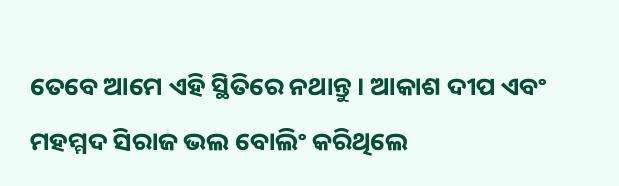ତେବେ ଆମେ ଏହି ସ୍ଥିତିରେ ନଥାନ୍ତୁ । ଆକାଶ ଦୀପ ଏବଂ ମହମ୍ମଦ ସିରାଜ ଭଲ ବୋଲିଂ କରିଥିଲେ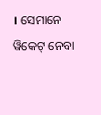। ସେମାନେ ୱିକେଟ୍ ନେବା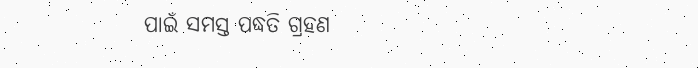ପାଇଁ ସମସ୍ତ ପଦ୍ଧତି ଗ୍ରହଣ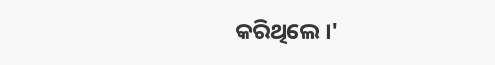କରିଥିଲେ ।'